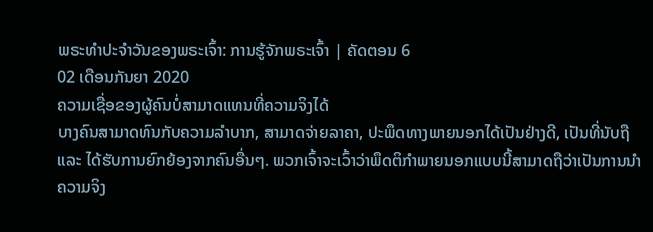ພຣະທຳປະຈຳວັນຂອງພຣະເຈົ້າ: ການຮູ້ຈັກພຣະເຈົ້າ | ຄັດຕອນ 6
02 ເດືອນກັນຍາ 2020
ຄວາມເຊື່ອຂອງຜູ້ຄົນບໍ່ສາມາດແທນທີ່ຄວາມຈິງໄດ້
ບາງຄົນສາມາດທົນກັບຄວາມລຳບາກ, ສາມາດຈ່າຍລາຄາ, ປະພຶດທາງພາຍນອກໄດ້ເປັນຢ່າງດີ, ເປັນທີ່ນັບຖື ແລະ ໄດ້ຮັບການຍົກຍ້ອງຈາກຄົນອື່ນໆ. ພວກເຈົ້າຈະເວົ້າວ່າພຶດຕິກຳພາຍນອກແບບນີ້ສາມາດຖືວ່າເປັນການນໍາຄວາມຈິງ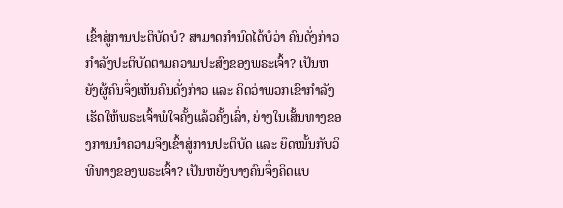ເຂົ້າສູ່ການປະຕິບັດບໍ? ສາມາດກຳນົດໄດ້ບໍວ່າ ຄົນດັ່ງກ່າວກຳລັງປະຕິບັດຕາມຄວາມປະສົງຂອງພຣະເຈົ້າ? ເປັນຫຍັງຜູ້ຄົນຈຶ່ງເຫັນຄົນດັ່ງກ່າວ ແລະ ຄິດວ່າພວກເຂົາກຳລັງເຮັດໃຫ້ພຣະເຈົ້າພໍໃຈຄັ້ງແລ້ວຄັ້ງເລົ່າ, ຍ່າງໃນເສັ້ນທາງຂອງການນໍາຄວາມຈິງເຂົ້າສູ່ການປະຕິບັດ ແລະ ຍຶດໝັ້ນກັບວິທີທາງຂອງພຣະເຈົ້າ? ເປັນຫຍັງບາງຄົນຈຶ່ງຄິດແບ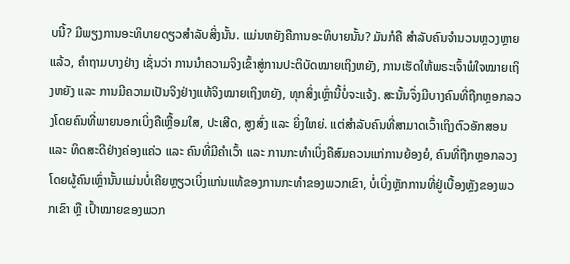ບນີ້? ມີພຽງການອະທິບາຍດຽວສຳລັບສິ່ງນັ້ນ. ແມ່ນຫຍັງຄືການອະທິບາຍນັ້ນ? ມັນກໍຄື ສຳລັບຄົນຈຳນວນຫຼວງຫຼາຍແລ້ວ, ຄຳຖາມບາງຢ່າງ ເຊັ່ນວ່າ ການນໍາຄວາມຈິງເຂົ້າສູ່ການປະຕິບັດໝາຍເຖິງຫຍັງ, ການເຮັດໃຫ້ພຣະເຈົ້າພໍໃຈໝາຍເຖິງຫຍັງ ແລະ ການມີຄວາມເປັນຈິງຢ່າງແທ້ຈິງໝາຍເຖິງຫຍັງ, ທຸກສິ່ງເຫຼົ່ານີ້ບໍ່ຈະແຈ້ງ. ສະນັ້ນຈຶ່ງມີບາງຄົນທີ່ຖືກຫຼອກລວງໂດຍຄົນທີ່ພາຍນອກເບິ່ງຄືເຫຼື້ອມໃສ, ປະເສີດ, ສູງສົ່ງ ແລະ ຍິ່ງໃຫຍ່. ແຕ່ສຳລັບຄົນທີ່ສາມາດເວົ້າເຖິງຕົວອັກສອນ ແລະ ທິດສະດີຢ່າງຄ່ອງແຄ່ວ ແລະ ຄົນທີ່ມີຄຳເວົ້າ ແລະ ການກະທຳເບິ່ງຄືສົມຄວນແກ່ການຍ້ອງຍໍ, ຄົນທີ່ຖືກຫຼອກລວງໂດຍຜູ້ຄົນເຫຼົ່ານັ້ນແມ່ນບໍ່ເຄີຍຫຼຽວເບິ່ງແກ່ນແທ້ຂອງການກະທຳຂອງພວກເຂົາ, ບໍ່ເບິ່ງຫຼັກການທີ່ຢູ່ເບື້ອງຫຼັງຂອງພວກເຂົາ ຫຼື ເປົ້າໝາຍຂອງພວກ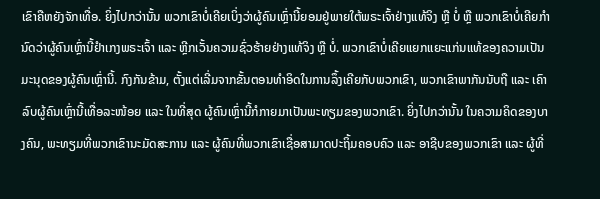ເຂົາຄືຫຍັງຈັກເທື່ອ. ຍິ່ງໄປກວ່ານັ້ນ ພວກເຂົາບໍ່ເຄີຍເບິ່ງວ່າຜູ້ຄົນເຫຼົ່ານີ້ຍອມຢູ່ພາຍໃຕ້ພຣະເຈົ້າຢ່າງແທ້ຈິງ ຫຼື ບໍ່ ຫຼື ພວກເຂົາບໍ່ເຄີຍກຳນົດວ່າຜູ້ຄົນເຫຼົ່ານີ້ຢຳເກງພຣະເຈົ້າ ແລະ ຫຼີກເວັ້ນຄວາມຊົ່ວຮ້າຍຢ່າງແທ້ຈິງ ຫຼື ບໍ່. ພວກເຂົາບໍ່ເຄີຍແຍກແຍະແກ່ນແທ້ຂອງຄວາມເປັນມະນຸດຂອງຜູ້ຄົນເຫຼົ່ານີ້. ກົງກັນຂ້າມ, ຕັ້ງແຕ່ເລີ່ມຈາກຂັ້ນຕອນທຳອິດໃນການລຶ້ງເຄີຍກັບພວກເຂົາ, ພວກເຂົາພາກັນນັບຖື ແລະ ເຄົາລົບຜູ້ຄົນເຫຼົ່ານີ້ເທື່ອລະໜ້ອຍ ແລະ ໃນທີ່ສຸດ ຜູ້ຄົນເຫຼົ່ານີ້ກໍກາຍມາເປັນພະທຽມຂອງພວກເຂົາ. ຍິ່ງໄປກວ່ານັ້ນ ໃນຄວາມຄິດຂອງບາງຄົນ, ພະທຽມທີ່ພວກເຂົານະມັດສະການ ແລະ ຜູ້ຄົນທີ່ພວກເຂົາເຊື່ອສາມາດປະຖິ້ມຄອບຄົວ ແລະ ອາຊີບຂອງພວກເຂົາ ແລະ ຜູ້ທີ່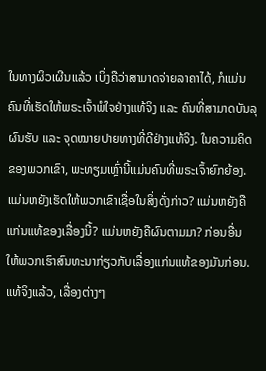ໃນທາງຜິວເຜີນແລ້ວ ເບິ່ງຄືວ່າສາມາດຈ່າຍລາຄາໄດ້, ກໍແມ່ນຄົນທີ່ເຮັດໃຫ້ພຣະເຈົ້າພໍໃຈຢ່າງແທ້ຈິງ ແລະ ຄົນທີ່ສາມາດບັນລຸຜົນຮັບ ແລະ ຈຸດໝາຍປາຍທາງທີ່ດີຢ່າງແທ້ຈິງ. ໃນຄວາມຄິດຂອງພວກເຂົາ, ພະທຽມເຫຼົ່ານີ້ແມ່ນຄົນທີ່ພຣະເຈົ້າຍົກຍ້ອງ. ແມ່ນຫຍັງເຮັດໃຫ້ພວກເຂົາເຊື່ອໃນສິ່ງດັ່ງກ່າວ? ແມ່ນຫຍັງຄືແກ່ນແທ້ຂອງເລື່ອງນີ້? ແມ່ນຫຍັງຄືຜົນຕາມມາ? ກ່ອນອື່ນ ໃຫ້ພວກເຮົາສົນທະນາກ່ຽວກັບເລື່ອງແກ່ນແທ້ຂອງມັນກ່ອນ.
ແທ້ຈິງແລ້ວ, ເລື່ອງຕ່າງໆ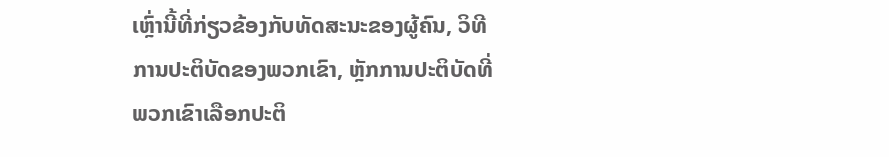ເຫຼົ່ານີ້ທີ່ກ່ຽວຂ້ອງກັບທັດສະນະຂອງຜູ້ຄົນ, ວິທີການປະຕິບັດຂອງພວກເຂົາ, ຫຼັກການປະຕິບັດທີ່ພວກເຂົາເລືອກປະຕິ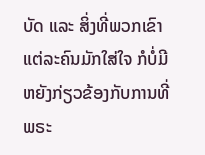ບັດ ແລະ ສິ່ງທີ່ພວກເຂົາແຕ່ລະຄົນມັກໃສ່ໃຈ ກໍບໍ່ມີຫຍັງກ່ຽວຂ້ອງກັບການທີ່ພຣະ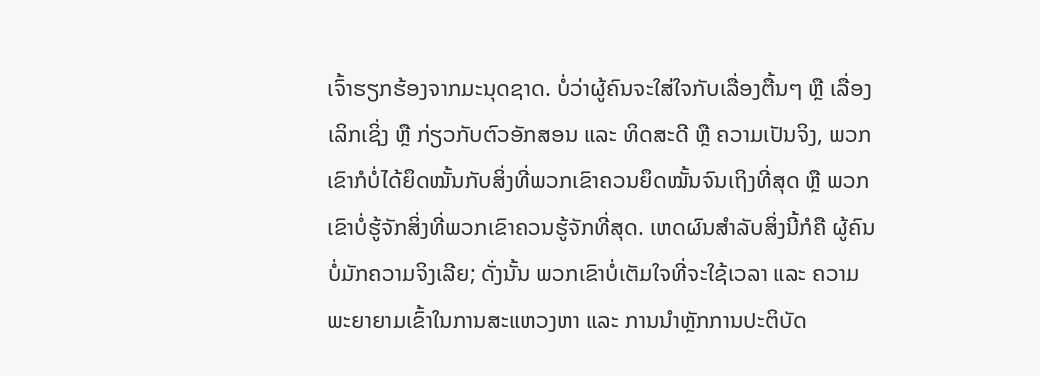ເຈົ້າຮຽກຮ້ອງຈາກມະນຸດຊາດ. ບໍ່ວ່າຜູ້ຄົນຈະໃສ່ໃຈກັບເລື່ອງຕື້ນໆ ຫຼື ເລື່ອງເລິກເຊິ່ງ ຫຼື ກ່ຽວກັບຕົວອັກສອນ ແລະ ທິດສະດີ ຫຼື ຄວາມເປັນຈິງ, ພວກເຂົາກໍບໍ່ໄດ້ຍຶດໝັ້ນກັບສິ່ງທີ່ພວກເຂົາຄວນຍຶດໝັ້ນຈົນເຖິງທີ່ສຸດ ຫຼື ພວກເຂົາບໍ່ຮູ້ຈັກສິ່ງທີ່ພວກເຂົາຄວນຮູ້ຈັກທີ່ສຸດ. ເຫດຜົນສຳລັບສິ່ງນີ້ກໍຄື ຜູ້ຄົນບໍ່ມັກຄວາມຈິງເລີຍ; ດັ່ງນັ້ນ ພວກເຂົາບໍ່ເຕັມໃຈທີ່ຈະໃຊ້ເວລາ ແລະ ຄວາມພະຍາຍາມເຂົ້າໃນການສະແຫວງຫາ ແລະ ການນໍາຫຼັກການປະຕິບັດ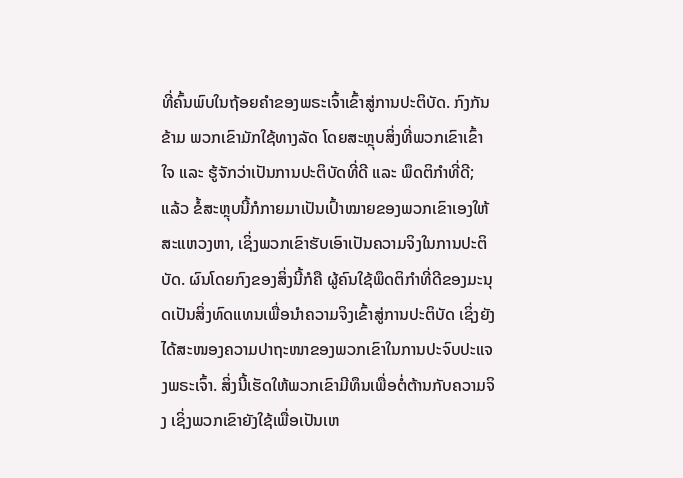ທີ່ຄົ້ນພົບໃນຖ້ອຍຄຳຂອງພຣະເຈົ້າເຂົ້າສູ່ການປະຕິບັດ. ກົງກັນຂ້າມ ພວກເຂົາມັກໃຊ້ທາງລັດ ໂດຍສະຫຼຸບສິ່ງທີ່ພວກເຂົາເຂົ້າໃຈ ແລະ ຮູ້ຈັກວ່າເປັນການປະຕິບັດທີ່ດີ ແລະ ພຶດຕິກຳທີ່ດີ; ແລ້ວ ຂໍ້ສະຫຼຸບນີ້ກໍກາຍມາເປັນເປົ້າໝາຍຂອງພວກເຂົາເອງໃຫ້ສະແຫວງຫາ, ເຊິ່ງພວກເຂົາຮັບເອົາເປັນຄວາມຈິງໃນການປະຕິບັດ. ຜົນໂດຍກົງຂອງສິ່ງນີ້ກໍຄື ຜູ້ຄົນໃຊ້ພຶດຕິກຳທີ່ດີຂອງມະນຸດເປັນສິ່ງທົດແທນເພື່ອນໍາຄວາມຈິງເຂົ້າສູ່ການປະຕິບັດ ເຊິ່ງຍັງໄດ້ສະໜອງຄວາມປາຖະໜາຂອງພວກເຂົາໃນການປະຈົບປະແຈງພຣະເຈົ້າ. ສິ່ງນີ້ເຮັດໃຫ້ພວກເຂົາມີທຶນເພື່ອຕໍ່ຕ້ານກັບຄວາມຈິງ ເຊິ່ງພວກເຂົາຍັງໃຊ້ເພື່ອເປັນເຫ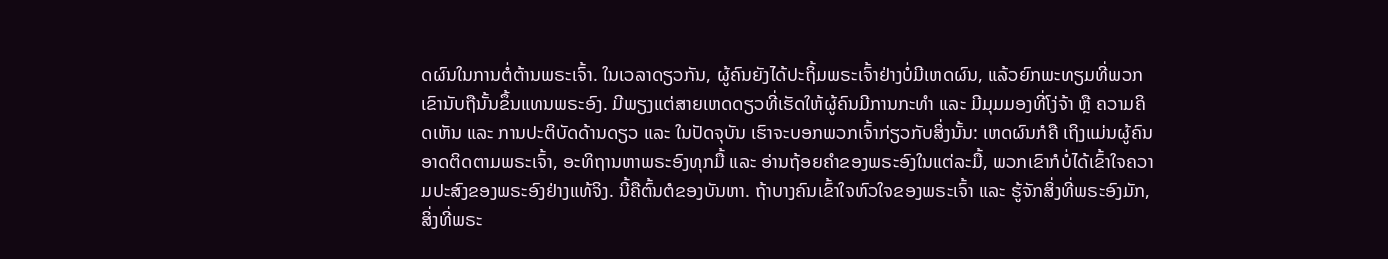ດຜົນໃນການຕໍ່ຕ້ານພຣະເຈົ້າ. ໃນເວລາດຽວກັນ, ຜູ້ຄົນຍັງໄດ້ປະຖິ້ມພຣະເຈົ້າຢ່າງບໍ່ມີເຫດຜົນ, ແລ້ວຍົກພະທຽມທີ່ພວກເຂົານັບຖືນັ້ນຂຶ້ນແທນພຣະອົງ. ມີພຽງແຕ່ສາຍເຫດດຽວທີ່ເຮັດໃຫ້ຜູ້ຄົນມີການກະທຳ ແລະ ມີມຸມມອງທີ່ໂງ່ຈ້າ ຫຼື ຄວາມຄິດເຫັນ ແລະ ການປະຕິບັດດ້ານດຽວ ແລະ ໃນປັດຈຸບັນ ເຮົາຈະບອກພວກເຈົ້າກ່ຽວກັບສິ່ງນັ້ນ: ເຫດຜົນກໍຄື ເຖິງແມ່ນຜູ້ຄົນອາດຕິດຕາມພຣະເຈົ້າ, ອະທິຖານຫາພຣະອົງທຸກມື້ ແລະ ອ່ານຖ້ອຍຄຳຂອງພຣະອົງໃນແຕ່ລະມື້, ພວກເຂົາກໍບໍ່ໄດ້ເຂົ້າໃຈຄວາມປະສົງຂອງພຣະອົງຢ່າງແທ້ຈິງ. ນີ້ຄືຕົ້ນຕໍຂອງບັນຫາ. ຖ້າບາງຄົນເຂົ້າໃຈຫົວໃຈຂອງພຣະເຈົ້າ ແລະ ຮູ້ຈັກສິ່ງທີ່ພຣະອົງມັກ, ສິ່ງທີ່ພຣະ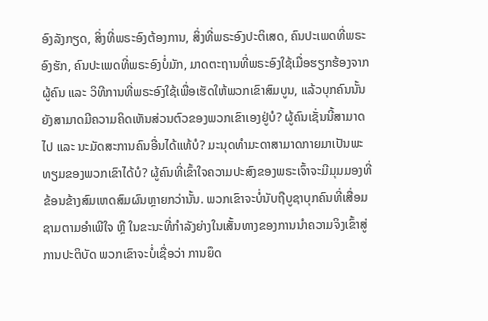ອົງລັງກຽດ, ສິ່ງທີ່ພຣະອົງຕ້ອງການ, ສິ່ງທີ່ພຣະອົງປະຕິເສດ, ຄົນປະເພດທີ່ພຣະອົງຮັກ, ຄົນປະເພດທີ່ພຣະອົງບໍ່ມັກ, ມາດຕະຖານທີ່ພຣະອົງໃຊ້ເມື່ອຮຽກຮ້ອງຈາກຜູ້ຄົນ ແລະ ວິທີການທີ່ພຣະອົງໃຊ້ເພື່ອເຮັດໃຫ້ພວກເຂົາສົມບູນ, ແລ້ວບຸກຄົນນັ້ນຍັງສາມາດມີຄວາມຄິດເຫັນສ່ວນຕົວຂອງພວກເຂົາເອງຢູ່ບໍ? ຜູ້ຄົນເຊັ່ນນີ້ສາມາດໄປ ແລະ ນະມັດສະການຄົນອື່ນໄດ້ແທ້ບໍ? ມະນຸດທຳມະດາສາມາດກາຍມາເປັນພະທຽມຂອງພວກເຂົາໄດ້ບໍ? ຜູ້ຄົນທີ່ເຂົ້າໃຈຄວາມປະສົງຂອງພຣະເຈົ້າຈະມີມຸມມອງທີ່ຂ້ອນຂ້າງສົມເຫດສົມຜົນຫຼາຍກວ່ານັ້ນ. ພວກເຂົາຈະບໍ່ນັບຖືບູຊາບຸກຄົນທີ່ເສື່ອມຊາມຕາມອຳເພີໃຈ ຫຼື ໃນຂະນະທີ່ກຳລັງຍ່າງໃນເສັ້ນທາງຂອງການນໍາຄວາມຈິງເຂົ້າສູ່ການປະຕິບັດ ພວກເຂົາຈະບໍ່ເຊື່ອວ່າ ການຍຶດ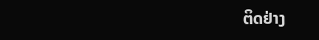ຕິດຢ່າງ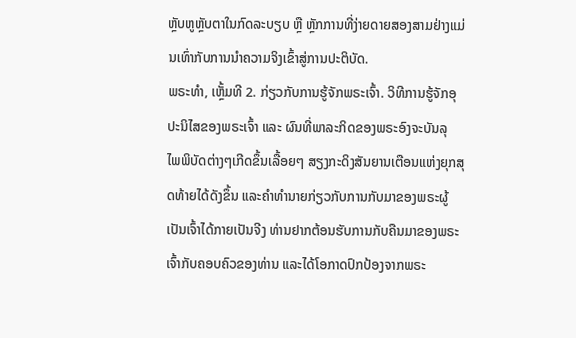ຫຼັບຫູຫຼັບຕາໃນກົດລະບຽບ ຫຼື ຫຼັກການທີ່ງ່າຍດາຍສອງສາມຢ່າງແມ່ນເທົ່າກັບການນຳຄວາມຈິງເຂົ້າສູ່ການປະຕິບັດ.
ພຣະທຳ, ເຫຼັ້ມທີ 2. ກ່ຽວກັບການຮູ້ຈັກພຣະເຈົ້າ. ວິທີການຮູ້ຈັກອຸປະນິໄສຂອງພຣະເຈົ້າ ແລະ ຜົນທີ່ພາລະກິດຂອງພຣະອົງຈະບັນລຸ
ໄພພິບັດຕ່າງໆເກີດຂຶ້ນເລື້ອຍໆ ສຽງກະດິງສັນຍານເຕືອນແຫ່ງຍຸກສຸດທ້າຍໄດ້ດັງຂຶ້ນ ແລະຄໍາທໍານາຍກ່ຽວກັບການກັບມາຂອງພຣະຜູ້ເປັນເຈົ້າໄດ້ກາຍເປັນຈີງ ທ່ານຢາກຕ້ອນຮັບການກັບຄືນມາຂອງພຣະເຈົ້າກັບຄອບຄົວຂອງທ່ານ ແລະໄດ້ໂອກາດປົກປ້ອງຈາກພຣະ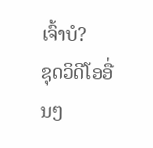ເຈົ້າບໍ?
ຊຸດວິດີໂອອື່ນໆ